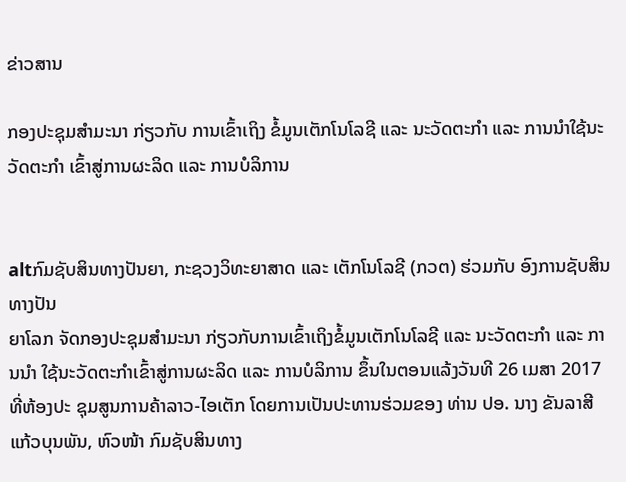ຂ່າວສານ

ກອງປະຊຸມສຳມະນາ ກ່ຽວກັບ ການເຂົ້າເຖິງ ຂໍ້ມູນເຕັກໂນໂລຊີ ແລະ ນະວັດຕະກຳ ແລະ ການນຳໃຊ້ນະວັດຕະກຳ ເຂົ້າສູ່ການຜະລິດ ແລະ ການບໍລິການ


altກົມຊັບສິນທາງປັນຍາ, ກະຊວງວິທະຍາສາດ ແລະ ເຕັກໂນໂລຊີ (ກວຕ) ຮ່ວມກັບ ອົງການຊັບສິນ ທາງປັນ
ຍາໂລກ ຈັດກອງປະຊຸມສຳມະນາ ກ່ຽວກັບການເຂົ້າເຖິງຂໍ້ມູນເຕັກໂນໂລຊີ ແລະ ນະວັດຕະກຳ ແລະ ການນຳ ໃຊ້ນະວັດຕະກຳເຂົ້າສູ່ການຜະລິດ ແລະ ການບໍລິການ ຂຶ້ນໃນຕອນແລ້ງວັນທີ 26 ເມສາ 2017 ທີ່ຫ້ອງປະ ຊຸມສູນການຄ້າລາວ-ໄອເຕັກ ໂດຍການເປັນປະທານຮ່ວມຂອງ ທ່ານ ປອ. ນາງ ຂັນລາສີ ແກ້ວບຸນພັນ, ຫົວໜ້າ ກົມຊັບສິນທາງ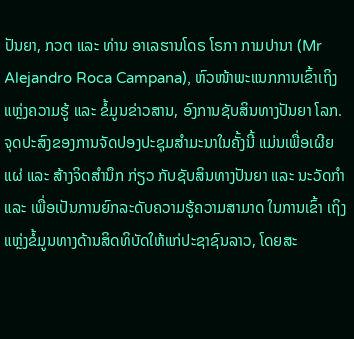ປັນຍາ, ກວຕ ແລະ ທ່ານ ອາເລຮານໂດຣ ໂຣກາ ກາມປານາ (Mr Alejandro Roca Campana), ຫົວໜ້າພະແນກການເຂົ້າເຖິງແຫຼ່ງຄວາມຮູ້ ແລະ ຂໍ້ມູນຂ່າວສານ, ອົງການຊັບສິນທາງປັນຍາ ໂລກ.
ຈຸດປະສົງຂອງການຈັດປອງປະຊຸມສຳມະນາໃນຄັ້ງນີ້ ແມ່ນເພື່ອເຜີຍແຜ່ ແລະ ສ້າງຈິດສຳນຶກ ກ່ຽວ ກັບຊັບສິນທາງປັນຍາ ແລະ ນະວັດກຳ ແລະ ເພື່ອເປັນການຍົກລະດັບຄວາມຮູ້ຄວາມສາມາດ ໃນການເຂົ້າ ເຖິງແຫຼ່ງຂໍ້ມູນທາງດ້ານສິດທິບັດໃຫ້ແກ່ປະຊາຊົນລາວ, ໂດຍສະ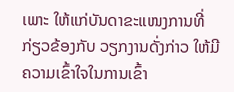ເພາະ ໃຫ້ແກ່ບັນດາຂະແໜງການທີ່ກ່ຽວຂ້ອງກັບ ວຽກງານດັ່ງກ່າວ ໃຫ້ມີຄວາມເຂົ້າໃຈໃນການເຂົ້າ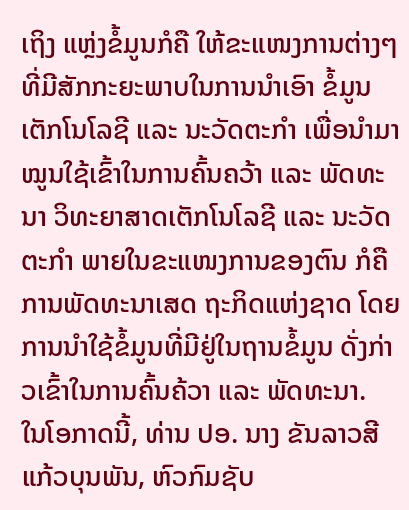ເຖິງ ແຫຼ່ງຂໍ້ມູນກໍຄື ໃຫ້ຂະແໜງການຕ່າງໆທີ່ມີສັກກະຍະພາບໃນການນຳເອົາ ຂໍ້ມູນເຕັກໂນໂລຊີ ແລະ ນະວັດຕະກໍາ ເພື່ອນໍາມາໝູນໃຊ້ເຂົ້າໃນການຄົ້ນຄວ້າ ແລະ ພັດທະນາ ວິທະຍາສາດເຕັກໂນໂລຊີ ແລະ ນະວັດຕະກຳ ພາຍໃນຂະແໜງການຂອງຕົນ ກໍຄື ການພັດທະນາເສດ ຖະກິດແຫ່ງຊາດ ໂດຍການນໍາໃຊ້ຂໍ້ມູນທີ່ມີຢູ່ໃນຖານຂໍ້ມູນ ດັ່ງກ່າວເຂົ້າໃນການຄົ້ນຄ້ວາ ແລະ ພັດທະນາ.
ໃນໂອກາດນີ້, ທ່ານ ປອ. ນາງ ຂັນລາວສີ ແກ້ວບຸນພັນ, ຫົວກົມຊັບ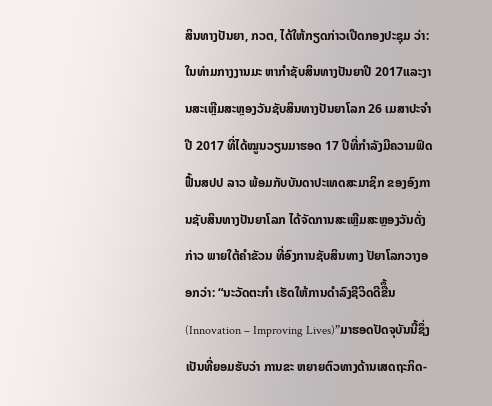ສິນທາງປັນຍາ, ກວຕ, ໄດ້ໃຫ້ກຽດກ່າວເປີດກອງປະຊຸມ ວ່າ: ໃນທ່າມກາງງານມະ ຫາກໍາຊັບສິນທາງປັນຍາປີ 2017ແລະງານສະເຫຼີມສະຫຼອງວັນຊັບສິນທາງປັນຍາໂລກ 26 ເມສາປະຈຳປີ 2017 ທີ່ໄດ້ໝູນວຽນມາຮອດ 17 ປີທີ່ກໍາລັງມີຄວາມຟົດຟື້ນສປປ ລາວ ພ້ອມກັບບັນດາປະເທດສະມາຊິກ ຂອງອົງການຊັບສິນທາງປັນຍາໂລກ ໄດ້ຈັດການສະເຫຼີມສະຫຼອງວັນດັ່ງກ່າວ ພາຍໃຕ້ຄຳຂັວນ ທີ່ອົງການຊັບສິນທາງ ປັຍາໂລກວາງອອກວ່າ: “ນະວັດຕະກຳ ເຮັດໃຫ້ການດຳລົງຊີວິດດີຂືຶ້ນ (Innovation – Improving Lives)”ມາຮອດປັດຈຸບັນນີ້ຊຶ່ງເປັນທີ່ຍອມຮັບວ່າ ການຂະ ຫຍາຍຕົວທາງດ້ານເສດຖະກິດ-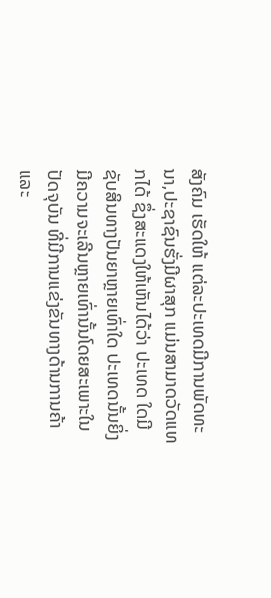ສັງຄົມ ເຮັດໃຫ້ ແຕ່ລະປະເທດມີການພັດທະນາ,ປະຊາຊົນຮັ່ງມີຜາສຸກ ແມ່ນສາມາດວັດແທກໄດ້ ຊຶ່ງສະແດງໃຫ້ເຫັນໄດ້ວ່າ ປະເທດ ໃດມີຊັບສິນທາງປັນຍາຫຼາຍເທົ່າໃດ ປະເທດນັ້ນຍິ່ງມີຄວາມຈະເລີນຫຼາຍເທົ່ານັ້ນໂດຍສະເພາະໃນປັດຈຸບັນ ທີ່ມີການແຂ່ງຂັນທາງດ້ານການຄ້າ ແລະ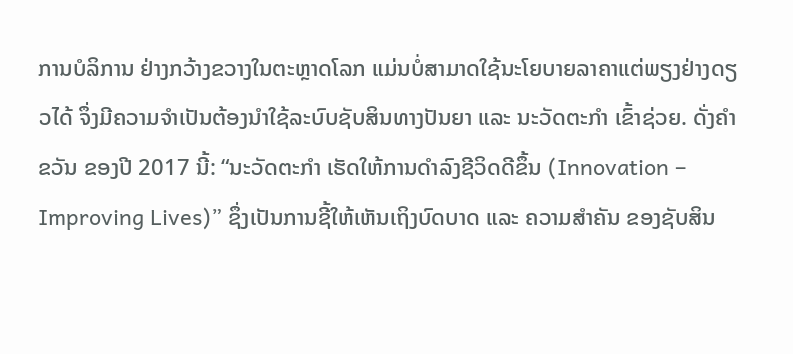ການບໍລິການ ຢ່າງກວ້າງຂວາງໃນຕະຫຼາດໂລກ ແມ່ນບໍ່ສາມາດໃຊ້ນະໂຍບາຍລາຄາແຕ່ພຽງຢ່າງດຽວໄດ້ ຈຶ່ງມີຄວາມຈຳເປັນຕ້ອງນຳໃຊ້ລະບົບຊັບສິນທາງປັນຍາ ແລະ ນະວັດຕະກຳ ເຂົ້າຊ່ວຍ. ດັ່ງຄໍາຂວັນ ຂອງປີ 2017 ນີ້: “ນະວັດຕະກຳ ເຮັດໃຫ້ການດຳລົງຊີວິດດີຂຶ້ນ (Innovation – Improving Lives)” ຊຶ່ງເປັນການຊີ້ໃຫ້ເຫັນເຖິງບົດບາດ ແລະ ຄວາມສໍາຄັນ ຂອງຊັບສິນ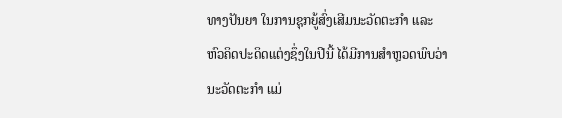ທາງປັນຍາ ໃນການຊຸກຍູ້ສົ່ງເສີມນະວັດຕະກຳ ແລະ ຫົວຄິດປະດິດແຕ່ງຊຶ່ງໃນປີນີ້ ໄດ້ມີການສຳຫຼວດພົບວ່າ ນະວັດຕະກຳ ແມ່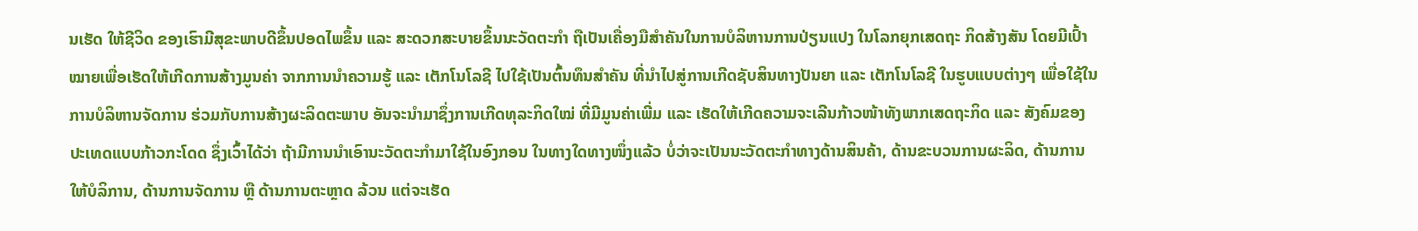ນເຮັດ ໃຫ້ຊີວິດ ຂອງເຮົາມີສຸຂະພາບດີຂຶ້ນປອດໄພຂຶ້ນ ແລະ ສະດວກສະບາຍຂຶ້ນນະວັດຕະກຳ ຖືເປັນເຄື່ອງມືສຳຄັນໃນການບໍລິຫານການປ່ຽນແປງ ໃນໂລກຍຸກເສດຖະ ກິດສ້າງສັນ ໂດຍມີເປົ້າໝາຍເພື່ອເຮັດໃຫ້ເກີດການສ້າງມູນຄ່າ ຈາກການນຳຄວາມຮູ້ ແລະ ເຕັກໂນໂລຊີ ໄປໃຊ້ເປັນຕົ້ນທຶນສຳຄັນ ທີ່ນຳໄປສູ່ການເກີດຊັບສິນທາງປັນຍາ ແລະ ເຕັກໂນໂລຊີ ໃນຮູບແບບຕ່າງໆ ເພື່ອໃຊ້ໃນການບໍລິຫານຈັດການ ຮ່ວມກັບການສ້າງຜະລິດຕະພາບ ອັນຈະນຳມາຊຶ່ງການເກີດທຸລະກິດໃໝ່ ທີ່ມີມູນຄ່າເພີ່ມ ແລະ ເຮັດໃຫ້ເກີດຄວາມຈະເລີນກ້າວໜ້າທັງພາກເສດຖະກິດ ແລະ ສັງຄົມຂອງປະເທດແບບກ້າວກະໂດດ ຊຶ່ງເວົ້າໄດ້ວ່າ ຖ້າມີການນຳເອົານະວັດຕະກຳມາໃຊ້ໃນອົງກອນ ໃນທາງໃດທາງໜຶ່ງແລ້ວ ບໍ່ວ່າຈະເປັນນະວັດຕະກຳທາງດ້ານສິນຄ້າ, ດ້ານຂະບວນການຜະລິດ, ດ້ານການໃຫ້ບໍລິການ, ດ້ານການຈັດການ ຫຼື ດ້ານການຕະຫຼາດ ລ້ວນ ແຕ່ຈະເຮັດ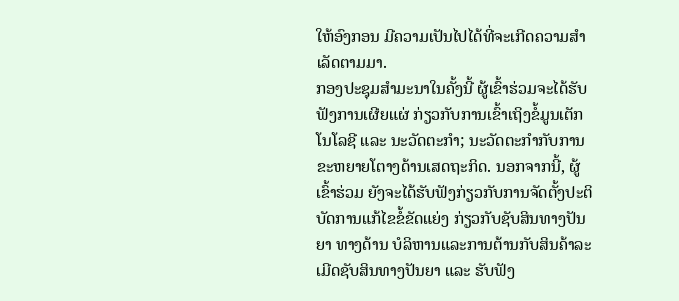ໃຫ້ອົງກອນ ມີຄວາມເປັນໄປໄດ້ທີ່ຈະເກີດຄວາມສຳເລັດຕາມມາ.
ກອງປະຊຸມສຳມະນາໃນຄັ້ງນີ້ ຜູ້ເຂົ້າຮ່ວມຈະໄດ້ຮັບຟັງການເຜີຍແຜ່ ກ່ຽວກັບການເຂົ້າເຖິງຂໍ້ມູນເຕັກໂນໂລຊີ ແລະ ນະວັດຕະກໍາ; ນະວັດຕະກຳກັບການ ຂະຫຍາຍໂຕາງດ້ານເສດຖະກິດ. ນອກຈາກນີ້, ຜູ້ເຂົ້າຮ່ວມ ຍັງຈະໄດ້ຮັບຟັງກ່ຽວກັບການຈັດຕັ້ງປະຕິບັດການແກ້ໄຂຂໍ້ຂັດແຍ່ງ ກ່ຽວກັບຊັບສິນທາງປັນຍາ ທາງດ້ານ ບໍລິຫານແລະການຕ້ານກັບສິນຄ້າລະເມີດຊັບສິນທາງປັນຍາ ແລະ ຮັບຟັງ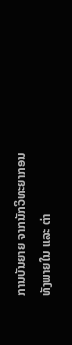ການບັນຍາຍ ຈາກນັກວິທະຍາກອນທັງພາຍໃນ ແລະ ຕ່າ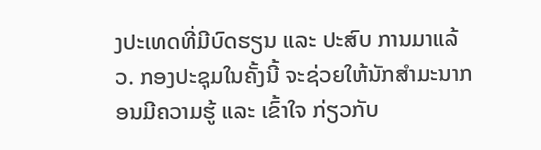ງປະເທດທີ່ມີບົດຮຽນ ແລະ ປະສົບ ການມາແລ້ວ. ກອງປະຊຸມໃນຄັ້ງນີ້ ຈະຊ່ວຍໃຫ້ນັກສຳມະນາກອນມີຄວາມຮູ້ ແລະ ເຂົ້າໃຈ ກ່ຽວກັບ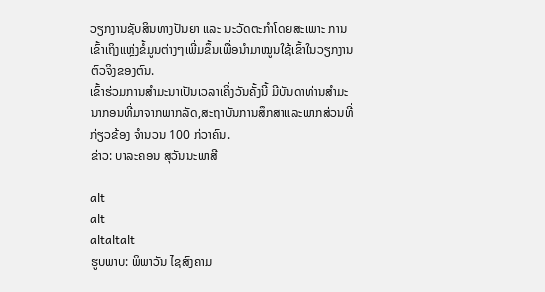ວຽກງານຊັບສິນທາງປັນຍາ ແລະ ນະວັດຕະກຳໂດຍສະເພາະ ການເຂົ້າເຖິງແຫຼ່ງຂໍ້ມູນຕ່າງໆເພີ່ມຂຶ້ນເພື່ອນຳມາໝູນໃຊ້ເຂົ້າໃນວຽກງານຕົວຈິງຂອງຕົນ.
ເຂົ້າຮ່ວມການສຳມະນາເປັນເວລາເຄິ່ງວັນຄັ້ງນີ້ ມີບັນດາທ່ານສຳມະນາກອນທີ່ມາຈາກພາກລັດ,ສະຖາບັນການສຶກສາແລະພາກສ່ວນທີ່ກ່ຽວຂ້ອງ ຈຳນວນ 100 ກ່ວາຄົນ.
ຂ່າວ: ບາລະຄອນ ສຸວັນນະພາສີ

alt
alt
altaltalt
ຮູບພາບ: ພິພາວັນ ໄຊສົງຄາມ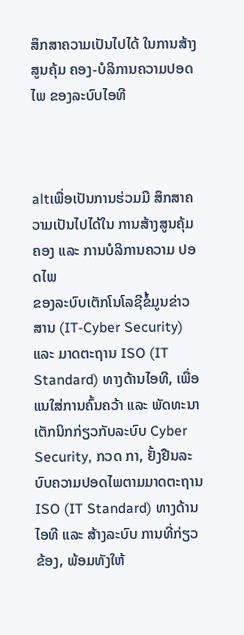ສຶກສາຄວາມເປັນໄປໄດ້ ໃນການສ້າງສູນຄຸ້ມ ຄອງ-ບໍລິການຄວາມປອດໄພ ຂອງລະບົບໄອທີ



altເພື່ອເປັນການຮ່ວມມື ສຶກສາຄວາມເປັນໄປໄດ້ໃນ ການສ້າງສູນຄຸ້ມຄອງ ແລະ ການບໍລິການຄວາມ ປອດໄພ
ຂອງລະບົບເຕັກໂນໂລຊີຂໍ້ມູນຂ່າວສານ (IT-Cyber Security) ແລະ ມາດຕະຖານ ISO (IT Standard) ທາງດ້ານໄອທີ, ເພື່ອແນໃສ່ການຄົ້ນຄວ້າ ແລະ ພັດທະນາເຕັກນິກກ່ຽວກັບລະບົບ Cyber Security, ກວດ ກາ, ຢັ້ງຢືນລະບົບຄວາມປອດໄພຕາມມາດຕະຖານ ISO (IT Standard) ທາງດ້ານໄອທີ ແລະ ສ້າງລະບົບ ການທີ່ກ່ຽວຂ້ອງ, ພ້ອມທັງໃຫ້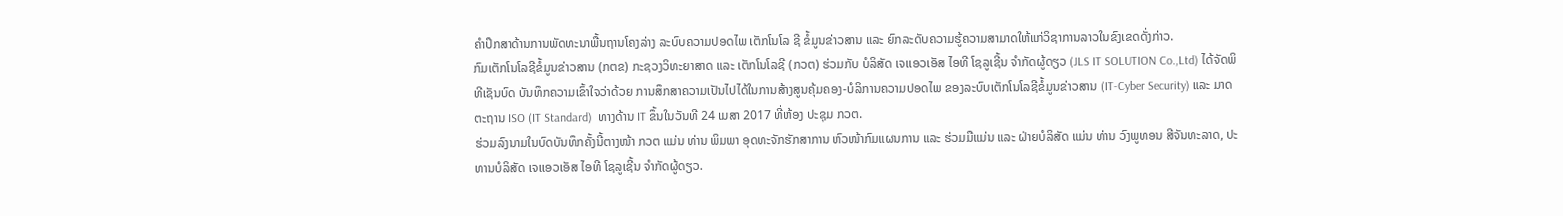ຄຳປຶກສາດ້ານການພັດທະນາພື້ນຖານໂຄງລ່າງ ລະບົບຄວາມປອດໄພ ເຕັກໂນໂລ ຊີ ຂໍ້ມູນຂ່າວສານ ແລະ ຍົກລະດັບຄວາມຮູ້ຄວາມສາມາດໃຫ້ແກ່ວິຊາການລາວໃນຂົງເຂດດັ່ງກ່າວ.
ກົມເຕັກໂນໂລຊີຂໍ້ມູນຂ່າວສານ (ກຕຂ) ກະຊວງວິທະຍາສາດ ແລະ ເຕັກໂນໂລຊີ (ກວຕ) ຮ່ວມກັບ ບໍລິສັດ ເຈເເອວເອັສ ໄອທີ ໂຊລູເຊີ້ນ ຈຳກັດຜູ້ດຽວ (JLS IT SOLUTION Co.,Ltd) ໄດ້ຈັດພິທີເຊັນບົດ ບັນທຶກຄວາມເຂົ້າໃຈວ່າດ້ວຍ ການສຶກສາຄວາມເປັນໄປໄດ້ໃນການສ້າງສູນຄຸ້ມຄອງ-ບໍລິການຄວາມປອດໄພ ຂອງລະບົບເຕັກໂນໂລຊີຂໍ້ມູນຂ່າວສານ (IT-Cyber Security) ແລະ ມາດຕະຖານ ISO (IT Standard)  ທາງດ້ານ IT ຂຶ້ນໃນວັນທີ 24 ເມສາ 2017 ທີ່ຫ້ອງ ປະຊຸມ ກວຕ.
ຮ່ວມລົງນາມໃນບົດບັນທຶກຄັ້ງນີ້ຕາງໜ້າ ກວຕ ແມ່ນ ທ່ານ ພິມພາ ອຸດທະຈັກຮັກສາການ ຫົວໜ້າກົມແຜນການ ແລະ ຮ່ວມມືແມ່ນ ແລະ ຝ່າຍບໍລິສັດ ແມ່ນ ທ່ານ ວົງພູທອນ ສີຈັນທະລາດ, ປະທານບໍລິສັດ ເຈເເອວເອັສ ໄອທີ ໂຊລູເຊີ້ນ ຈຳກັດຜູ້ດຽວ.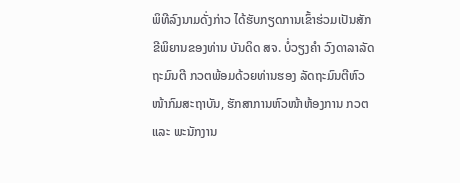ພິທີລົງນາມດັ່ງກ່າວ ໄດ້ຮັບກຽດການເຂົ້າຮ່ວມເປັນສັກຂີພິຍານຂອງທ່ານ ບັນດິດ ສຈ. ບໍ່ວຽງຄໍາ ວົງດາລາລັດຖະມົນຕີ ກວຕພ້ອມດ້ວຍທ່ານຮອງ ລັດຖະມົນຕີຫົວໜ້າກົມສະຖາບັນ, ຮັກສາການຫົວໜ້າຫ້ອງການ ກວຕ ແລະ ພະນັກງານ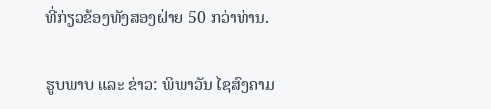ທີ່ກ່ຽວຂ້ອງທັງສອງຝ່າຍ 50 ກວ່າທ່ານ.

ຮູບພາບ ແລະ ຂ່າວ: ພິພາວັນ ໄຊສົງຄາມ